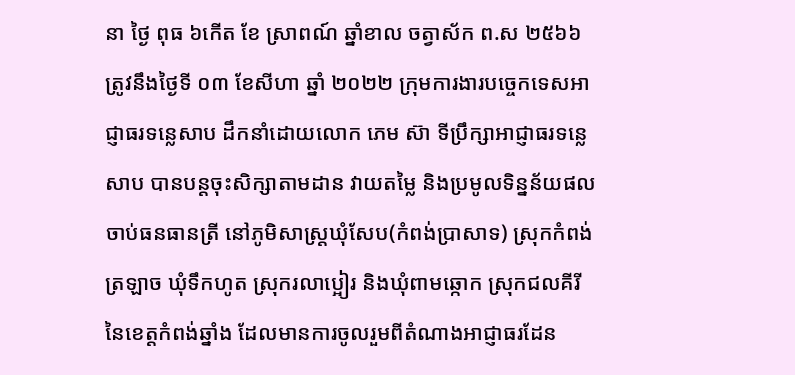នា ថ្ងៃ ពុធ ៦កើត ខែ ស្រាពណ៍ ឆ្នាំខាល ចត្វាស័ក ព.ស ២៥៦៦ ត្រូវនឹងថ្ងៃទី ០៣ ខែសីហា ឆ្នាំ ២០២២ ក្រុមការងារបច្ចេកទេសអាជ្ញាធរទន្លេសាប ដឹកនាំដោយលោក ភេម ស៊ា ទីប្រឹក្សាអាជ្ញាធរទន្លេសាប បានបន្តចុះសិក្សាតាមដាន វាយតម្លៃ និងប្រមូលទិន្នន័យផលចាប់ធនធានត្រី នៅភូមិសាស្ត្រឃុំសែប(កំពង់ប្រាសាទ) ស្រុកកំពង់ត្រឡាច ឃុំទឹកហូត ស្រុករលាប្អៀរ និងឃុំពាមឆ្កោក ស្រុកជលគីរី នៃខេត្តកំពង់ឆ្នាំង ដែលមានការចូលរួមពីតំណាងអាជ្ញាធរដែន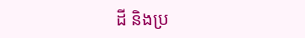ដី និងប្រ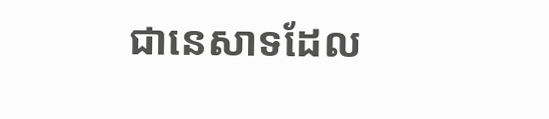ជានេសាទដែល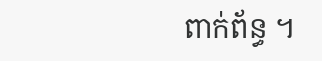ពាក់ព័ន្ធ ។